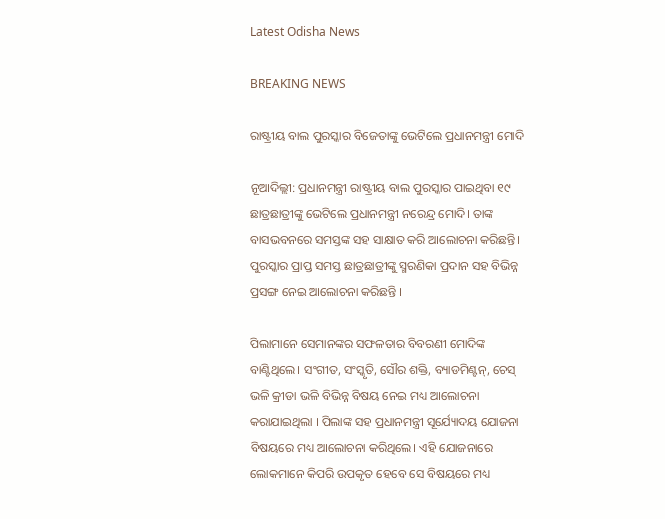Latest Odisha News

BREAKING NEWS

ରାଷ୍ଟ୍ରୀୟ ବାଲ ପୁରସ୍କାର ବିଜେତାଙ୍କୁ ଭେଟିଲେ ପ୍ରଧାନମନ୍ତ୍ରୀ ମୋଦି

ନୂଆଦିଲ୍ଲୀ: ପ୍ରଧାନମନ୍ତ୍ରୀ ରାଷ୍ଟ୍ରୀୟ ବାଲ ପୁରସ୍କାର ପାଇଥିବା ୧୯ ଛାତ୍ରଛାତ୍ରୀଙ୍କୁ ଭେଟିଲେ ପ୍ରଧାନମନ୍ତ୍ରୀ ନରେନ୍ଦ୍ର ମୋଦି। ତାଙ୍କ ବାସଭବନରେ ସମସ୍ତଙ୍କ ସହ ସାକ୍ଷାତ କରି ଆଲୋଚନା କରିଛନ୍ତି। ପୁରସ୍କାର ପ୍ରାପ୍ତ ସମସ୍ତ ଛାତ୍ରଛାତ୍ରୀଙ୍କୁ ସ୍ମରଣିକା ପ୍ରଦାନ ସହ ବିଭିନ୍ନ ପ୍ରସଙ୍ଗ ନେଇ ଆଲୋଚନା କରିଛନ୍ତି ।

ପିଲାମାନେ ସେମାନଙ୍କର ସଫଳତାର ବିବରଣୀ ମୋଦିଙ୍କ ବାଣ୍ଟିଥିଲେ। ସଂଗୀତ, ସଂସ୍କୃତି, ସୌର ଶକ୍ତି, ବ୍ୟାଡମିଣ୍ଟନ୍, ଚେସ୍ ଭଳି କ୍ରୀଡା ଭଳି ବିଭିନ୍ନ ବିଷୟ ନେଇ ମଧ୍ୟ ଆଲୋଚନା କରାଯାଇଥିଲା । ପିଲାଙ୍କ ସହ ପ୍ରଧାନମନ୍ତ୍ରୀ ସୂର୍ଯ୍ୟୋଦୟ ଯୋଜନା ବିଷୟରେ ମଧ୍ୟ ଆଲୋଚନା କରିଥିଲେ। ଏହି ଯୋଜନାରେ ଲୋକମାନେ କିପରି ଉପକୃତ ହେବେ ସେ ବିଷୟରେ ମଧ୍ୟ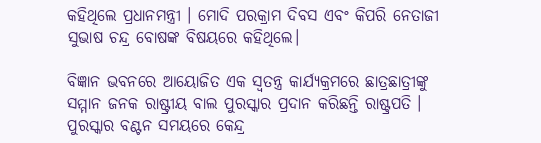କହିଥିଲେ ପ୍ରଧାନମନ୍ତ୍ରୀ । ମୋଦି ପରକ୍ରାମ ଦିବସ ଏବଂ କିପରି ନେତାଜୀ ସୁଭାଷ ଚନ୍ଦ୍ର ବୋଷଙ୍କ ବିଷୟରେ କହିଥିଲେ।

ବିଜ୍ଞାନ ଭବନରେ ଆୟୋଜିତ ଏକ ସ୍ବତନ୍ତ୍ର କାର୍ଯ୍ୟକ୍ରମରେ ଛାତ୍ରଛାତ୍ରୀଙ୍କୁ ସମ୍ମାନ ଜନକ ରାଷ୍ଟ୍ରୀୟ ବାଲ ପୁରସ୍କାର ପ୍ରଦାନ କରିଛନ୍ତି ରାଷ୍ଟ୍ରପତି । ପୁରସ୍କାର ବଣ୍ଟନ ସମୟରେ କେନ୍ଦ୍ର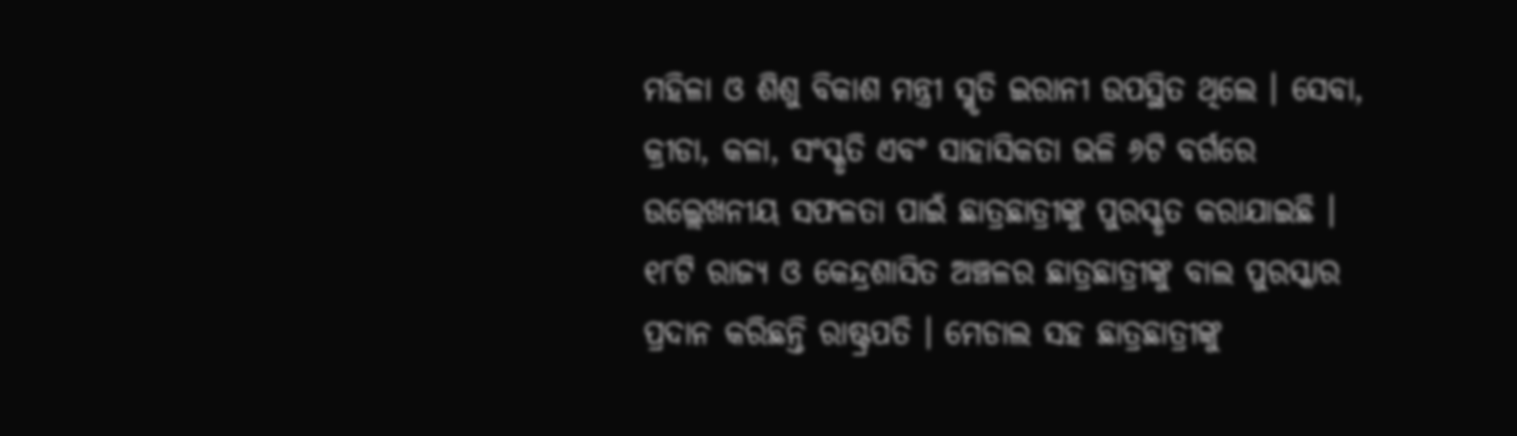ମହିଳା ଓ ଶିଶୁ ବିକାଶ ମନ୍ତ୍ରୀ ସ୍ମୃତି ଇରାନୀ ଉପସ୍ଥିତ ଥିଲେ । ସେବା, କ୍ରୀଡା, କଳା, ସଂସ୍କୃତି ଏବଂ ସାହାସିକତା ଭଳି ୬ଟି ବର୍ଗରେ ଉଲ୍ଲେଖନୀୟ ସଫଳତା ପାଇଁ ଛାତ୍ରଛାତ୍ରୀଙ୍କୁ ପୁରସ୍କୃତ କରାଯାଇଛି । ୧୮ଟି ରାଜ୍ୟ ଓ କେନ୍ଦ୍ରଶାସିତ ଅଞ୍ଚଳର ଛାତ୍ରଛାତ୍ରୀଙ୍କୁ ବାଲ ପୁରସ୍କାର ପ୍ରଦାନ କରିଛନ୍ତି ରାଷ୍ଟ୍ରପତି । ମେଡାଲ ସହ ଛାତ୍ରଛାତ୍ରୀଙ୍କୁ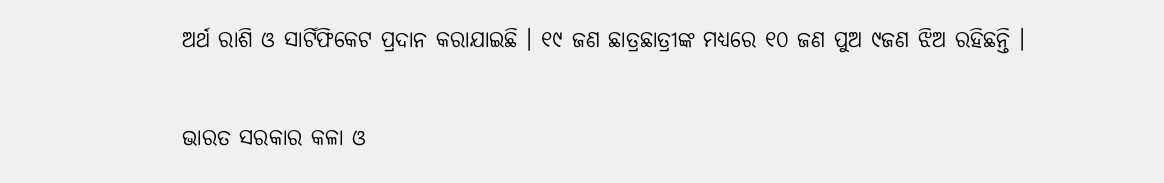ଅର୍ଥ ରାଶି ଓ ସାର୍ଟିଫିକେଟ ପ୍ରଦାନ କରାଯାଇଛି । ୧୯ ଜଣ ଛାତ୍ରଛାତ୍ରୀଙ୍କ ମଧ୍ୟରେ ୧୦ ଜଣ ପୁଅ ୯ଜଣ ଝିଅ ରହିଛନ୍ତି ।

ଭାରତ ସରକାର କଳା ଓ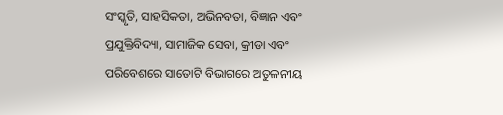ସଂସ୍କୃତି, ସାହସିକତା, ଅଭିନବତା, ବିଜ୍ଞାନ ଏବଂ ପ୍ରଯୁକ୍ତିବିଦ୍ୟା, ସାମାଜିକ ସେବା, କ୍ରୀଡା ଏବଂ ପରିବେଶରେ ସାତୋଟି ବିଭାଗରେ ଅତୁଳନୀୟ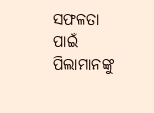ସଫଳତା ପାଇଁ ପିଲାମାନଙ୍କୁ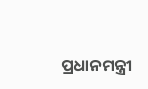ପ୍ରଧାନମନ୍ତ୍ରୀ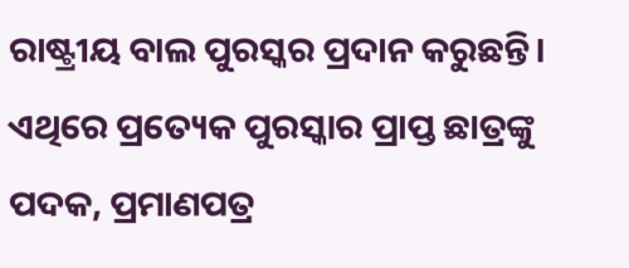ରାଷ୍ଟ୍ରୀୟ ବାଲ ପୁରସ୍କର ପ୍ରଦାନ କରୁଛନ୍ତି। ଏଥିରେ ପ୍ରତ୍ୟେକ ପୁରସ୍କାର ପ୍ରାପ୍ତ ଛାତ୍ରଙ୍କୁ ପଦକ, ପ୍ରମାଣପତ୍ର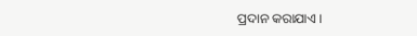ପ୍ରଦାନ କରାଯାଏ।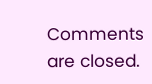Comments are closed.